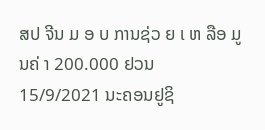ສປ ຈີນ ມ ອ ບ ການຊ່ວ ຍ ເ ຫ ລືອ ມູ ນຄ່ າ 200.000 ຢວນ
15/9/2021 ນະຄອນຢູຊິ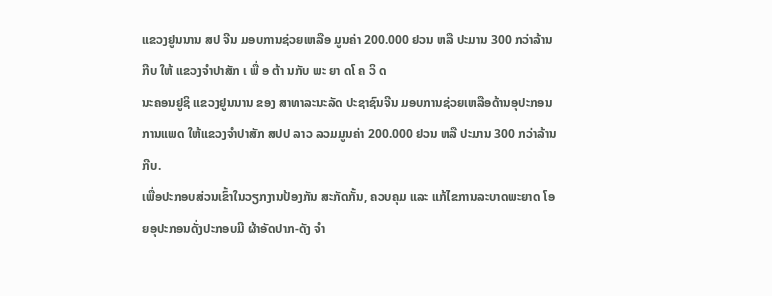ແຂວງຢູນນານ ສປ ຈີນ ມອບການຊ່ວຍເຫລືອ ມູນຄ່າ 200.000 ຢວນ ຫລື ປະມານ 300 ກວ່າລ້ານກີບ ໃຫ້ ແຂວງຈຳປາສັກ ເ ພື່ ອ ຕ້າ ນກັບ ພະ ຍາ ດໂ ຄ ວິ ດ
ນະຄອນຢູຊິ ແຂວງຢູນນານ ຂອງ ສາທາລະນະລັດ ປະຊາຊົນຈີນ ມອບການຊ່ວຍເຫລືອດ້ານອຸປະກອນການແພດ ໃຫ້ແຂວງຈຳປາສັກ ສປປ ລາວ ລວມມູນຄ່າ 200.000 ຢວນ ຫລື ປະມານ 300 ກວ່າລ້ານກີບ.
ເພື່ອປະກອບສ່ວນເຂົ້າໃນວຽກງານປ້ອງກັນ ສະກັດກັ້ນ, ຄວບຄຸມ ແລະ ແກ້ໄຂການລະບາດພະຍາດ ໂອຍອຸປະກອນດັ່ງປະກອບມີ ຜ້າອັດປາກ-ດັງ ຈຳ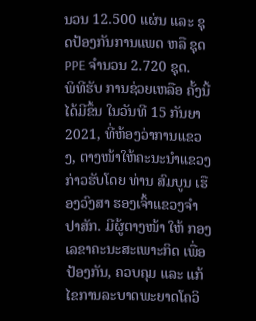ນວນ 12.500 ແຜ່ນ ແລະ ຊຸດປ້ອງກັນການແພດ ຫລື ຊຸດ PPE ຈຳນວນ 2.720 ຊຸດ.
ພິທີຮັບ ການຊ່ວຍເຫລືອ ຄັ້ງນີ້ ໄດ້ມີຂຶ້ນ ໃນວັນທີ 15 ກັນຍາ 2021, ທີ່ຫ້ອງວ່າການແຂວງ, ຕາງໜ້າໃຫ້ຄະນະນຳແຂວງ ກ່າວຮັບໂດຍ ທ່ານ ສົມບູນ ເຮືອງວົງສາ ຮອງເຈົ້າແຂວງຈຳປາສັກ. ມີຜູ້ຕາງໜ້າ ໃຫ້ ກອງເລຂາຄະນະສະເພາະກິດ ເພື່ອປ້ອງກັນ, ຄວບຄຸມ ແລະ ແກ້ໄຂການລະບາດພະຍາດໂຄວິ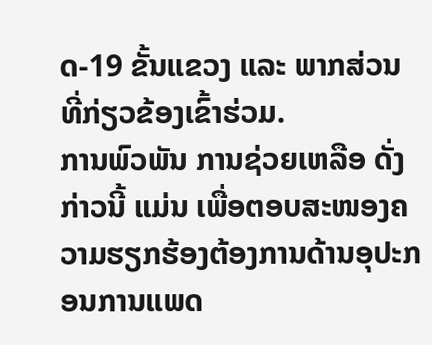ດ-19 ຂັ້ນແຂວງ ແລະ ພາກສ່ວນທີ່ກ່ຽວຂ້ອງເຂົ້າຮ່ວມ.
ການພົວພັນ ການຊ່ວຍເຫລືອ ດັ່ງກ່າວນີ້ ແມ່ນ ເພື່ອຕອບສະໜອງຄວາມຮຽກຮ້ອງຕ້ອງການດ້ານອຸປະກອນການແພດ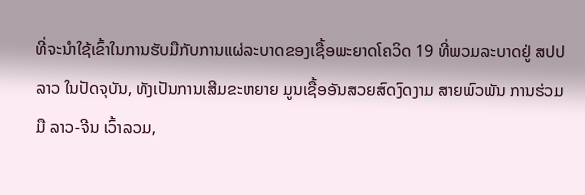ທີ່ຈະນຳໃຊ້ເຂົ້າໃນການຮັບມືກັບການແຜ່ລະບາດຂອງເຊື້ອພະຍາດໂຄວິດ 19 ທີ່ພວມລະບາດຢູ່ ສປປ ລາວ ໃນປັດຈຸບັນ, ທັງເປັນການເສີມຂະຫຍາຍ ມູນເຊື້ອອັນສວຍສົດງົດງາມ ສາຍພົວພັນ ການຮ່ວມມື ລາວ-ຈີນ ເວົ້າລວມ,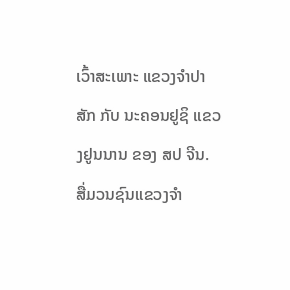ເວົ້າສະເພາະ ແຂວງຈໍາປາສັກ ກັບ ນະຄອນຢູຊິ ແຂວງຢູນນານ ຂອງ ສປ ຈີນ.
ສື່ມວນຊົນແຂວງຈຳ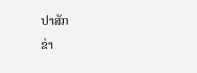ປາສັກ
ຂ່າ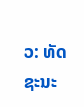ວ: ທັດຊະນະ